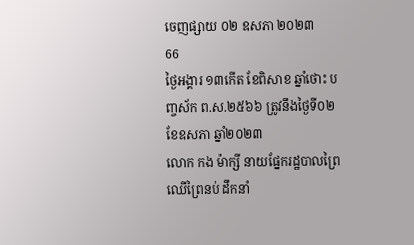ចេញផ្សាយ ០២ ឧសភា ២០២៣
66
ថ្ងៃអង្គារ ១៣កើត ខែពិសាខ ឆ្នាំថោះ បញ្ចស័ក ព.ស.២៥៦៦ ត្រូវនឹងថ្ងៃទី០២ ខែឧសភា ឆ្នាំ២០២៣
លោក កង ម៉ាក្សី នាយផ្នែករដ្ឋបាលព្រៃឈើព្រៃនប់ ដឹកនាំ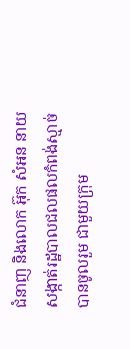ជំនាញ និងលោក អ៊ុក សំអន នាយសង្កាត់រដ្ឋបាលជលផលកំពង់ស្មាច់ បានចូលរួម ជាមួយក្រុម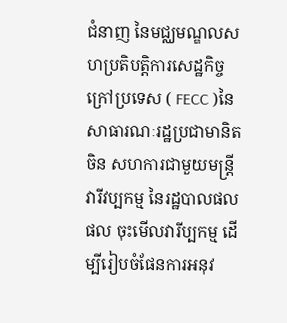ជំនាញ នៃមជ្ឈមណ្ឌលសហប្រតិបត្តិការសេដ្ឋកិច្ចក្រៅប្រទេស ( FECC )នៃសាធារណៈរដ្ឋប្រជាមានិតចិន សហការជាមួយមន្ត្រី វារីវប្បកម្ម នៃរដ្ឋបាលផលផល ចុះមើលវារីប្បកម្ម ដើម្បីរៀបចំផែនការអនុវ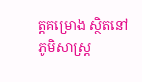ត្តគម្រោង ស្ថិតនៅភូមិសាស្ត្រ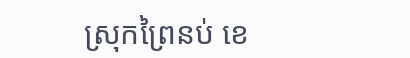ស្រុកព្រៃនប់ ខេ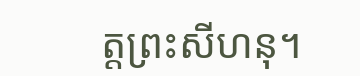ត្តព្រះសីហនុ។